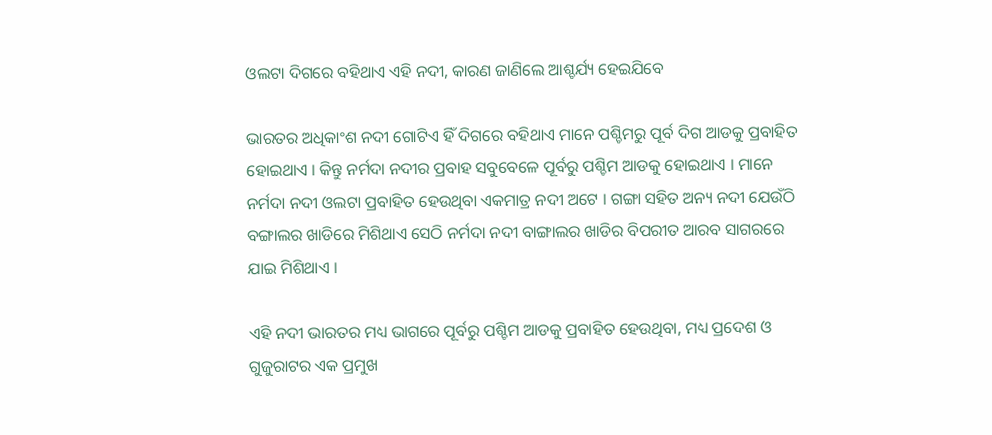ଓଲଟା ଦିଗରେ ବହିଥାଏ ଏହି ନଦୀ, କାରଣ ଜାଣିଲେ ଆଶ୍ଚର୍ଯ୍ୟ ହେଇଯିବେ

ଭାରତର ଅଧିକାଂଶ ନଦୀ ଗୋଟିଏ ହିଁ ଦିଗରେ ବହିଥାଏ ମାନେ ପଶ୍ଚିମରୁ ପୂର୍ବ ଦିଗ ଆଡକୁ ପ୍ରବାହିତ ହୋଇଥାଏ । କିନ୍ତୁ ନର୍ମଦା ନଦୀର ପ୍ରବାହ ସବୁବେଳେ ପୂର୍ବରୁ ପଶ୍ଚିମ ଆଡକୁ ହୋଇଥାଏ । ମାନେ ନର୍ମଦା ନଦୀ ଓଲଟା ପ୍ରବାହିତ ହେଉଥିବା ଏକମାତ୍ର ନଦୀ ଅଟେ । ଗଙ୍ଗା ସହିତ ଅନ୍ୟ ନଦୀ ଯେଉଁଠି ବଙ୍ଗାଲର ଖାଡିରେ ମିଶିଥାଏ ସେଠି ନର୍ମଦା ନଦୀ ବାଙ୍ଗାଲର ଖାଡିର ବିପରୀତ ଆରବ ସାଗରରେ ଯାଇ ମିଶିଥାଏ ।

ଏହି ନଦୀ ଭାରତର ମଧ୍ୟ ଭାଗରେ ପୂର୍ବରୁ ପଶ୍ଚିମ ଆଡକୁ ପ୍ରବାହିତ ହେଉଥିବା, ମଧ୍ୟ ପ୍ରଦେଶ ଓ ଗୁଜୁରାଟର ଏକ ପ୍ରମୁଖ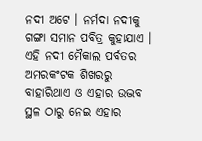ନଦୀ ଅଟେ । ନର୍ମଦା ନଦୀକୁ ଗଙ୍ଗା ସମାନ ପବିତ୍ର କୁହାଯାଏ । ଏହି ନଦୀ ମୈକାଲ ପର୍ବତର ଅମରକଂଟକ ଶିଖରରୁ ବାହାରିଥାଏ ଓ ଏହାର ଉଦ୍ଭବ ସ୍ଥଳ ଠାରୁ ନେଇ ଏହାର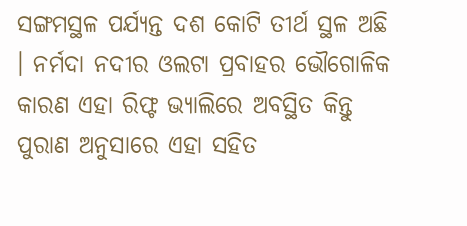ସଙ୍ଗମସ୍ଥଳ ପର୍ଯ୍ୟନ୍ତ ଦଶ କୋଟି ତୀର୍ଥ ସ୍ଥଳ ଅଛି । ନର୍ମଦା ନଦୀର ଓଲଟା ପ୍ରବାହର ଭୌଗୋଳିକ କାରଣ ଏହା ରିଫ୍ଟ ଭ୍ୟାଲିରେ ଅବସ୍ଥିତ କିନ୍ତୁ ପୁରାଣ ଅନୁସାରେ ଏହା ସହିତ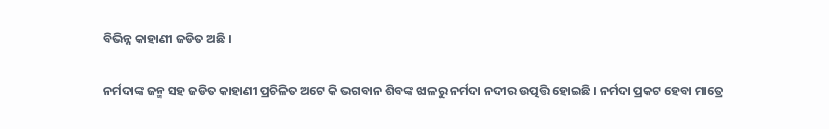ବିଭିନ୍ନ କାହାଣୀ ଜଡିତ ଅଛି ।

ନର୍ମଦାଙ୍କ ଜନ୍ମ ସହ ଜଡିତ କାହାଣୀ ପ୍ରଚିଳିତ ଅଟେ କି ଭଗବାନ ଶିବଙ୍କ ଝାଳରୁ ନର୍ମଦା ନଦୀର ଉତ୍ପତ୍ତି ହୋଇଛି । ନର୍ମଦା ପ୍ରକଟ ହେବା ମାତ୍ରେ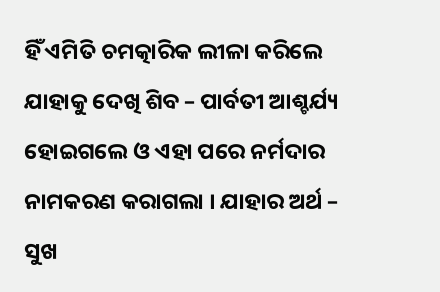ହିଁ ଏମିତି ଚମତ୍କାରିକ ଲୀଳା କରିଲେ ଯାହାକୁ ଦେଖି ଶିବ – ପାର୍ବତୀ ଆଶ୍ଚର୍ଯ୍ୟ ହୋଇଗଲେ ଓ ଏହା ପରେ ନର୍ମଦାର ନାମକରଣ କରାଗଲା । ଯାହାର ଅର୍ଥ – ସୁଖ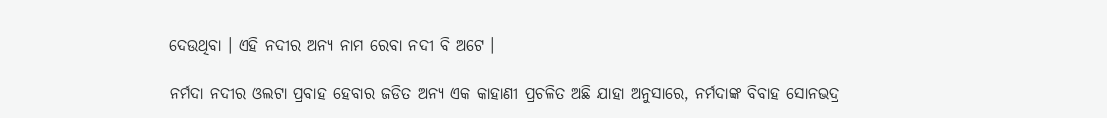ଦେଉଥିବା । ଏହି ନଦୀର ଅନ୍ୟ ନାମ ରେବା ନଦୀ ବି ଅଟେ ।

ନର୍ମଦା ନଦୀର ଓଲଟା ପ୍ରବାହ ହେବାର ଜଡିତ ଅନ୍ୟ ଏକ କାହାଣୀ ପ୍ରଚଳିତ ଅଛି ଯାହା ଅନୁସାରେ, ନର୍ମଦାଙ୍କ ବିବାହ ସୋନଭଦ୍ର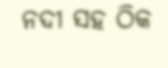ନଦୀ ସହ ଠିକ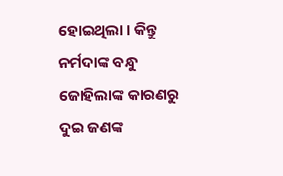ହୋଇଥିଲା । କିନ୍ତୁ ନର୍ମଦାଙ୍କ ବନ୍ଧୁ ଜୋହିଲାଙ୍କ କାରଣରୁ ଦୁଇ ଜଣଙ୍କ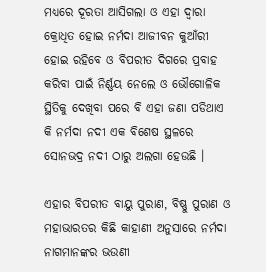ମଧ୍ୟରେ ଦୂରତା ଆସିଗଲା ଓ ଏହା ଦ୍ଵାରା କ୍ରୋଧିତ ହୋଇ ନର୍ମଦା ଆଜୀବନ କୁଆଁରୀ ହୋଇ ରହିବେ ଓ ବିପରୀତ ଦିଗରେ ପ୍ରବାହ କରିବା ପାଇଁ ନିର୍ଣ୍ଣୟ ନେଲେ ଓ ଭୌଗୋଳିକ ସ୍ଥିତିକୁ ଦେଖିବା ପରେ ବି ଏହା ଜଣା ପଡିଥାଏ କି ନର୍ମଦା ନଦୀ ଏକ ବିଶେଷ ସ୍ଥଳରେ ସୋନଭଦ୍ର ନଦୀ ଠାରୁ ଅଲଗା ହେଉଛି ।

ଏହାର ବିପରୀତ ବାୟୁ ପୁରାଣ, ବିଷ୍ଣୁ ପୁରାଣ ଓ ମହାଭାରତର କିଛି କାହାଣୀ ଅନୁସାରେ ନର୍ମଦା ନାଗମାନଙ୍କର ଭଉଣୀ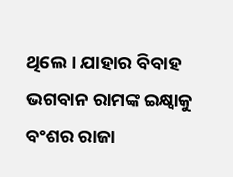ଥିଲେ । ଯାହାର ବିବାହ ଭଗବାନ ରାମଙ୍କ ଇକ୍ଷ୍ୱାକୁ ବଂଶର ରାଜା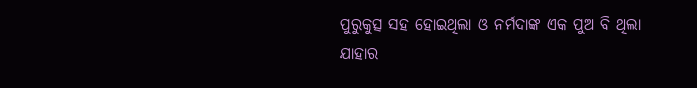ପୁରୁକୁତ୍ସ ସହ ହୋଇଥିଲା ଓ ନର୍ମଦାଙ୍କ ଏକ ପୁଅ ବି ଥିଲା ଯାହାର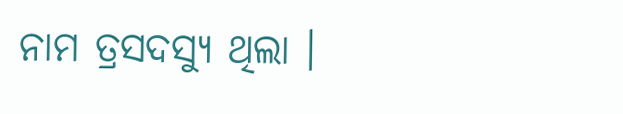ନାମ ତ୍ରସଦସ୍ୟୁ ଥିଲା ।